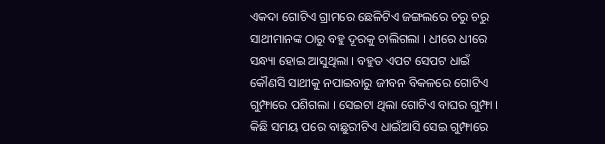ଏକଦା ଗୋଟିଏ ଗ୍ରାମରେ ଛେଳିଟିଏ ଜଙ୍ଗଲରେ ଚରୁ ଚରୁ ସାଥୀମାନଙ୍କ ଠାରୁ ବହୁ ଦୂରକୁ ଚାଲିଗଲା । ଧୀରେ ଧୀରେ ସନ୍ଧ୍ୟା ହୋଇ ଆସୁଥିଲା । ବହୁତ ଏପଟ ସେପଟ ଧାଇଁ କୌଣସି ସାଥୀକୁ ନପାଇବାରୁ ଜୀବନ ବିକଳରେ ଗୋଟିଏ ଗୁମ୍ଫାରେ ପଶିଗଲା । ସେଇଟା ଥିଲା ଗୋଟିଏ ବାଘର ଗୁମ୍ଫା । କିଛି ସମୟ ପରେ ବାଛୁରୀଟିଏ ଧାଇଁଆସି ସେଇ ଗୁମ୍ଫାରେ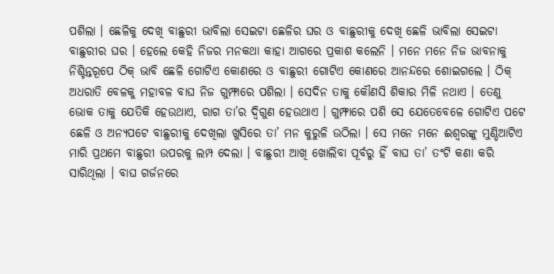ପଶିଲା । ଛେଳିକୁ ଦେଖି ବାଛୁରୀ ଭାବିଲା ସେଇଟା ଛେଳିର ଘର ଓ ବାଛୁରୀକୁ ଦେଖି ଛେଳି ଭାବିଲା ସେଇଟା ବାଛୁରୀର ଘର । ହେଲେ କେହି ନିଜର ମନକଥା କାହା ଆଗରେ ପ୍ରକାଶ କଲେନି । ମନେ ମନେ ନିଜ ଭାବନାକୁ ନିଶ୍ଚିନ୍ତରୂପେ ଠିକ୍ ଭାବି ଛେଳି ଗୋଟିଏ କୋଣରେ ଓ ବାଛୁରୀ ଗୋଟିଏ କୋଣରେ ଆନନ୍ଦରେ ଶୋଇଗଲେ । ଠିକ୍ ଅଧରାତି ବେଳକୁ ମହାବଳ ବାଘ ନିଜ ଗୁମ୍ଫାରେ ପଶିଲା । ସେଦିନ ତାକୁ କୌଣସି ଶିକାର ମିଳି ନଥାଏ । ତେଣୁ ଭୋକ ତାକୁ ଯେତିକି ହେଉଥାଏ, ରାଗ ତା’ର ଦ୍ୱିଗୁଣ ହେଉଥାଏ । ଗୁମ୍ଫାରେ ପଶି ସେ ଯେତେବେଳେ ଗୋଟିଏ ପଟେ ଛେଳି ଓ ଅନ୍ୟପଟେ ବାଛୁରୀକୁ ଦେଖିଲା ଖୁସିରେ ତା’ ମନ କୁରୁଳି ଉଠିଲା । ସେ ମନେ ମନେ ଈଶ୍ୱରଙ୍କୁ ମୁଣ୍ଡିଆଟିଏ ମାରି ପ୍ରଥମେ ବାଛୁରୀ ଉପରକୁ ଲମ୍ପ ଦେଲା । ବାଛୁରୀ ଆଖି ଖୋଲିବା ପୂର୍ବରୁ ହିଁ ବାଘ ତା’ ତଂଟି କଣା କରି ସାରିଥିଲା । ବାଘ ଗର୍ଜନରେ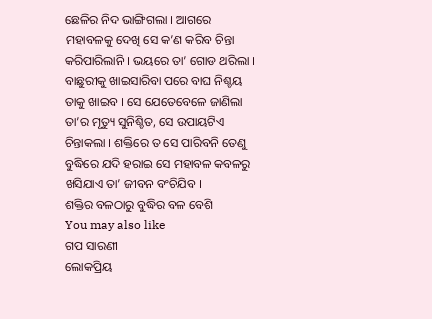ଛେଳିର ନିଦ ଭାଙ୍ଗିଗଲା । ଆଗରେ ମହାବଳକୁ ଦେଖି ସେ କ’ଣ କରିବ ଚିନ୍ତା କରିପାରିଲାନି । ଭୟରେ ତା’ ଗୋଡ ଥରିଲା । ବାଛୁରୀକୁ ଖାଇସାରିବା ପରେ ବାଘ ନିଶ୍ଚୟ ତାକୁ ଖାଇବ । ସେ ଯେତେବେଳେ ଜାଣିଲା ତା’ର ମୃତ୍ୟୁ ସୁନିଶ୍ଚିତ, ସେ ଉପାୟଟିଏ ଚିନ୍ତାକଲା । ଶକ୍ତିରେ ତ ସେ ପାରିବନି ତେଣୁ ବୁଦ୍ଧିରେ ଯଦି ହରାଇ ସେ ମହାବଳ କବଳରୁ ଖସିଯାଏ ତା’ ଜୀବନ ବଂଚିଯିବ ।
ଶକ୍ତିର ବଳଠାରୁ ବୁଦ୍ଧିର ବଳ ବେଶି
You may also like
ଗପ ସାରଣୀ
ଲୋକପ୍ରିୟ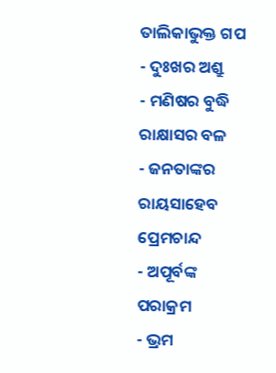ତାଲିକାଭୁକ୍ତ ଗପ
- ଦୁଃଖର ଅଶ୍ରୁ
- ମଣିଷର ବୁଦ୍ଧି ରାକ୍ଷାସର ବଳ
- ଜନତାଙ୍କର ରାୟସାହେବ ପ୍ରେମଚାନ୍ଦ
- ଅପୂର୍ବଙ୍କ ପରାକ୍ରମ
- ଭ୍ରମ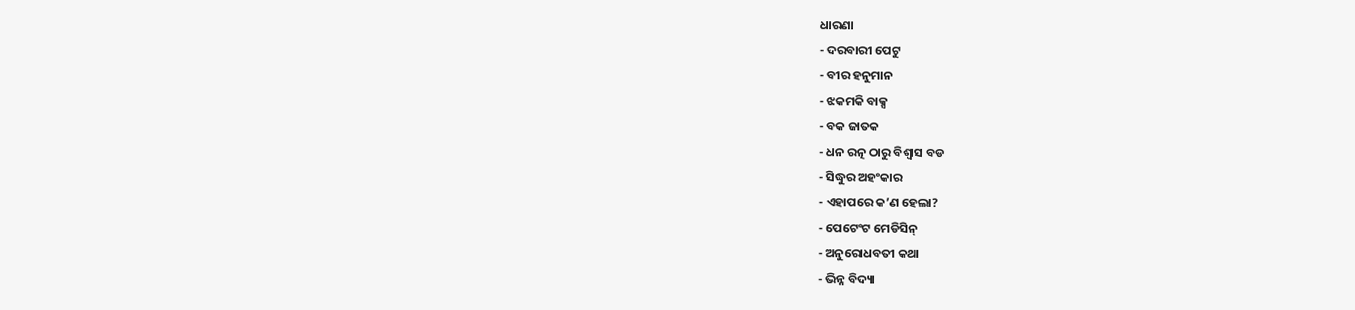ଧାରଣା
- ଦରବାରୀ ପେଟୁ
- ବୀର ହନୁମାନ
- ଝକମକି ବାକ୍ସ
- ବକ ଜାତକ
- ଧନ ରତ୍ନ ଠାରୁ ବିଶ୍ୱାସ ବଡ
- ସିଦ୍ଧୁର ଅହଂକାର
- ଏହାପରେ କ’ଣ ହେଲା?
- ପେଟେଂଟ ମେଡିସିନ୍
- ଅନୁରୋଧବତୀ କଥା
- ଭିନ୍ନ ବିଦ୍ୟା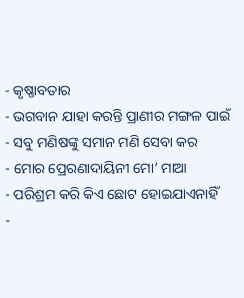- କୃଷ୍ଣାବତାର
- ଭଗବାନ ଯାହା କରନ୍ତି ପ୍ରାଣୀର ମଙ୍ଗଳ ପାଇଁ
- ସବୁ ମଣିଷଙ୍କୁ ସମାନ ମଣି ସେବା କର
- ମୋର ପ୍ରେରଣାଦାୟିନୀ ମୋ’ ମାଆ
- ପରିଶ୍ରମ କରି କିଏ ଛୋଟ ହୋଇଯାଏନାହିଁ
-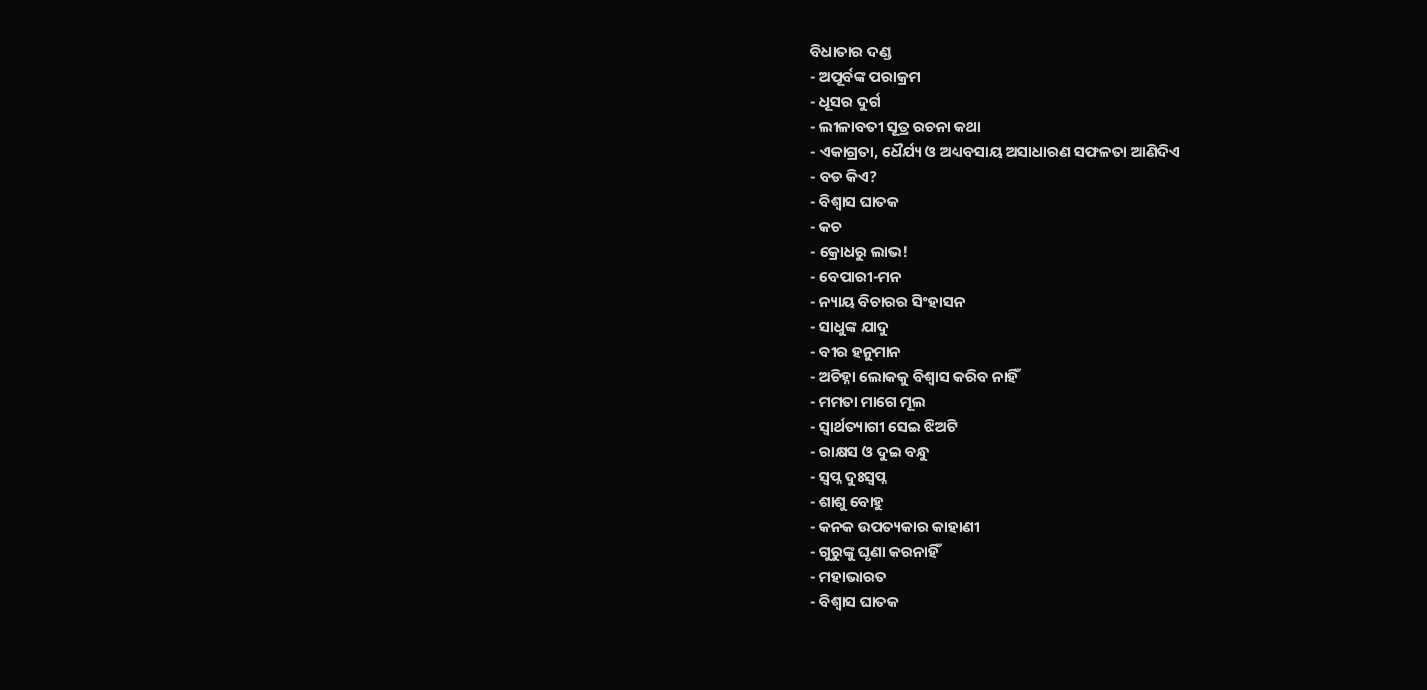ବିଧାତାର ଦଣ୍ଡ
- ଅପୂର୍ବଙ୍କ ପରାକ୍ରମ
- ଧୂସର ଦୁର୍ଗ
- ଲୀଳାବତୀ ସୂତ୍ର ରଚନା କଥା
- ଏକାଗ୍ରତା, ଧୈର୍ଯ୍ୟ ଓ ଅଧ୍ୟବସାୟ ଅସାଧାରଣ ସଫଳତା ଆଣିଦିଏ
- ବଡ କିଏ?
- ବିଶ୍ୱାସ ଘାତକ
- କଚ
- କ୍ରୋଧରୁ ଲାଭ!
- ବେପାରୀ-ମନ
- ନ୍ୟାୟ ବିଚାରର ସିଂହାସନ
- ସାଧୁଙ୍କ ଯାଦୁ
- ବୀର ହନୁମାନ
- ଅଚିହ୍ନା ଲୋକକୁ ବିଶ୍ୱାସ କରିବ ନାହିଁ
- ମମତା ମାଗେ ମୂଲ
- ସ୍ୱାର୍ଥତ୍ୟାଗୀ ସେଇ ଝିଅଟି
- ରାକ୍ଷସ ଓ ଦୁଇ ବନ୍ଧୁ
- ସ୍ୱପ୍ନ ଦୁଃସ୍ୱପ୍ନ
- ଶାଶୁ ବୋହୁ
- କନକ ଉପତ୍ୟକାର କାହାଣୀ
- ଗୁରୁଙ୍କୁ ଘୃଣା କରନାହିଁ
- ମହାଭାରତ
- ବିଶ୍ୱାସ ଘାତକ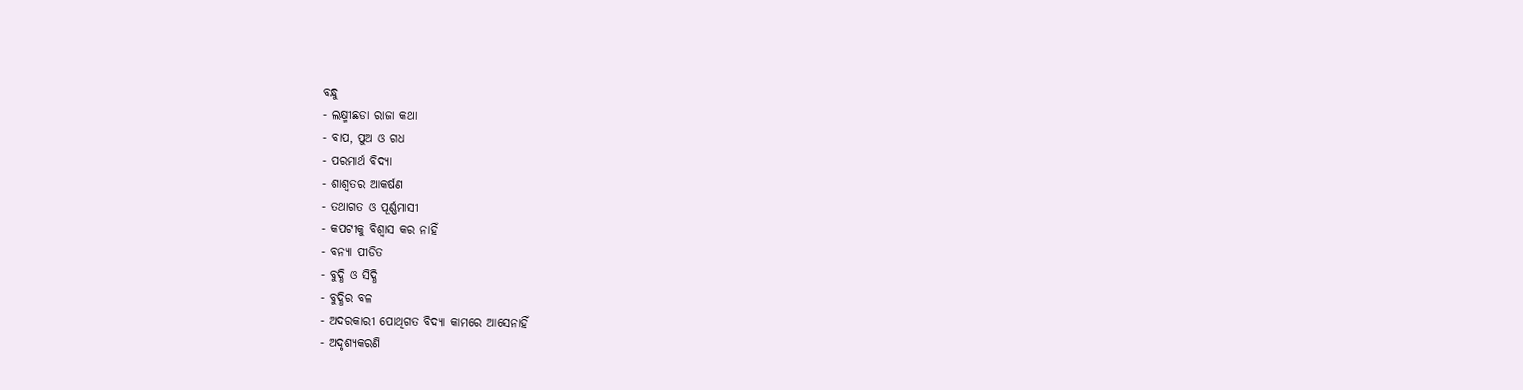ବନ୍ଧୁ
- ଲକ୍ଷ୍ମୀଛଡା ରାଜା କଥା
- ବାପ, ପୁଅ ଓ ଗଧ
- ପରମାର୍ଥ ବିଦ୍ୟା
- ଶାଶ୍ୱତର ଆକର୍ଷଣ
- ତଥାଗତ ଓ ପୂର୍ଣ୍ଣମାସୀ
- କପଟୀକୁ ବିଶ୍ୱାସ କର ନାହିଁ
- ବନ୍ୟା ପୀଡିତ
- ବୁଦ୍ଧି ଓ ସିଦ୍ଧି
- ବୁଦ୍ଧିର ବଳ
- ଅଦରକାରୀ ପୋଥିଗତ ବିଦ୍ୟା କାମରେ ଆସେନାହିଁ
- ଅଦୃଶ୍ୟକରଣି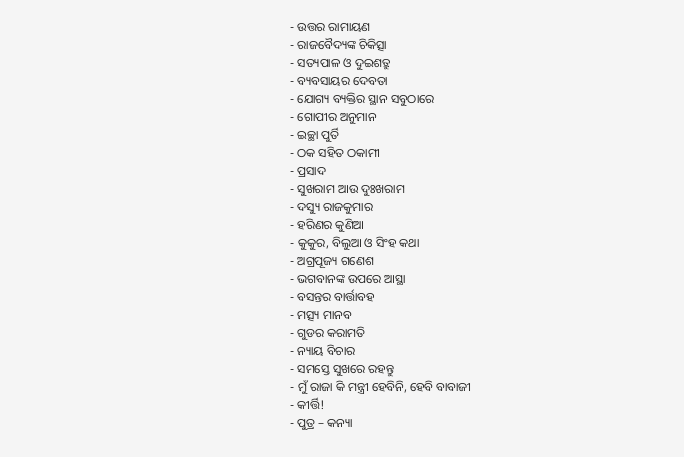- ଉତ୍ତର ରାମାୟଣ
- ରାଜବୈଦ୍ୟଙ୍କ ଚିକିତ୍ସା
- ସତ୍ୟପାଳ ଓ ଦୁଇଶତ୍ରୁ
- ବ୍ୟବସାୟର ଦେବତା
- ଯୋଗ୍ୟ ବ୍ୟକ୍ତିର ସ୍ଥାନ ସବୁଠାରେ
- ଗୋପୀର ଅନୁମାନ
- ଇଚ୍ଛା ପୁର୍ତି
- ଠକ ସହିତ ଠକାମୀ
- ପ୍ରସାଦ
- ସୁଖରାମ ଆଉ ଦୁଃଖରାମ
- ଦସ୍ୟୁ ରାଜକୁମାର
- ହରିଣର କୁଣିଆ
- କୁକୁର, ବିଲୁଆ ଓ ସିଂହ କଥା
- ଅଗ୍ରପୂଜ୍ୟ ଗଣେଶ
- ଭଗବାନଙ୍କ ଉପରେ ଆସ୍ଥା
- ବସନ୍ତର ବାର୍ତ୍ତାବହ
- ମତ୍ସ୍ୟ ମାନବ
- ଗୁଡର କରାମତି
- ନ୍ୟାୟ ବିଚାର
- ସମସ୍ତେ ସୁଖରେ ରହନ୍ତୁ
- ମୁଁ ରାଜା କି ମନ୍ତ୍ରୀ ହେବିନି, ହେବି ବାବାଜୀ
- କୀର୍ତ୍ତି!
- ପୁତ୍ର – କନ୍ୟା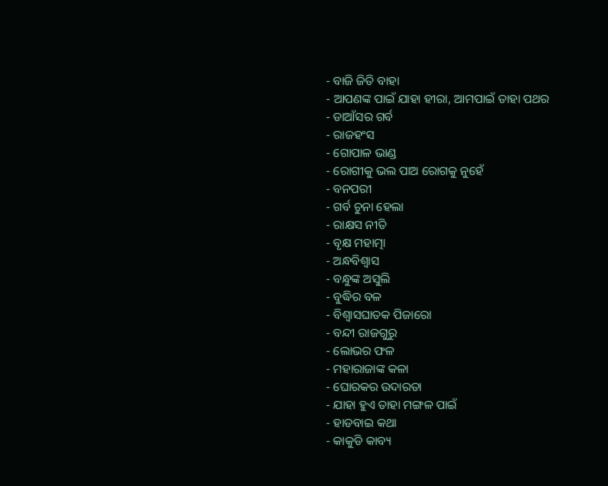- ବାଜି ଜିତି ବାହା
- ଆପଣଙ୍କ ପାଇଁ ଯାହା ହୀରା, ଆମପାଇଁ ତାହା ପଥର
- ଡାଆଁସର ଗର୍ବ
- ରାଜହଂସ
- ଗୋପାଳ ଭାଣ୍ଡ
- ରୋଗୀକୁ ଭଲ ପାଅ ରୋଗକୁ ନୁହେଁ
- ବନପରୀ
- ଗର୍ବ ଚୁନା ହେଲା
- ରାକ୍ଷସ ନୀତି
- ବୃକ୍ଷ ମହାତ୍ମା
- ଅନ୍ଧବିଶ୍ୱାସ
- ବନ୍ଧୁଙ୍କ ଅସୁଲି
- ବୁଦ୍ଧିର ବଳ
- ବିଶ୍ୱାସଘାତକ ପିଜାରୋ
- ବନ୍ଦୀ ରାଜଗୁରୁ
- ଲୋଭର ଫଳ
- ମହାରାଜାଙ୍କ କଳା
- ଘୋରକର ଉଦାରତା
- ଯାହା ହୁଏ ତାହା ମଙ୍ଗଳ ପାଇଁ
- ହାଡବାଇ କଥା
- କାକୁଡି କାବ୍ୟ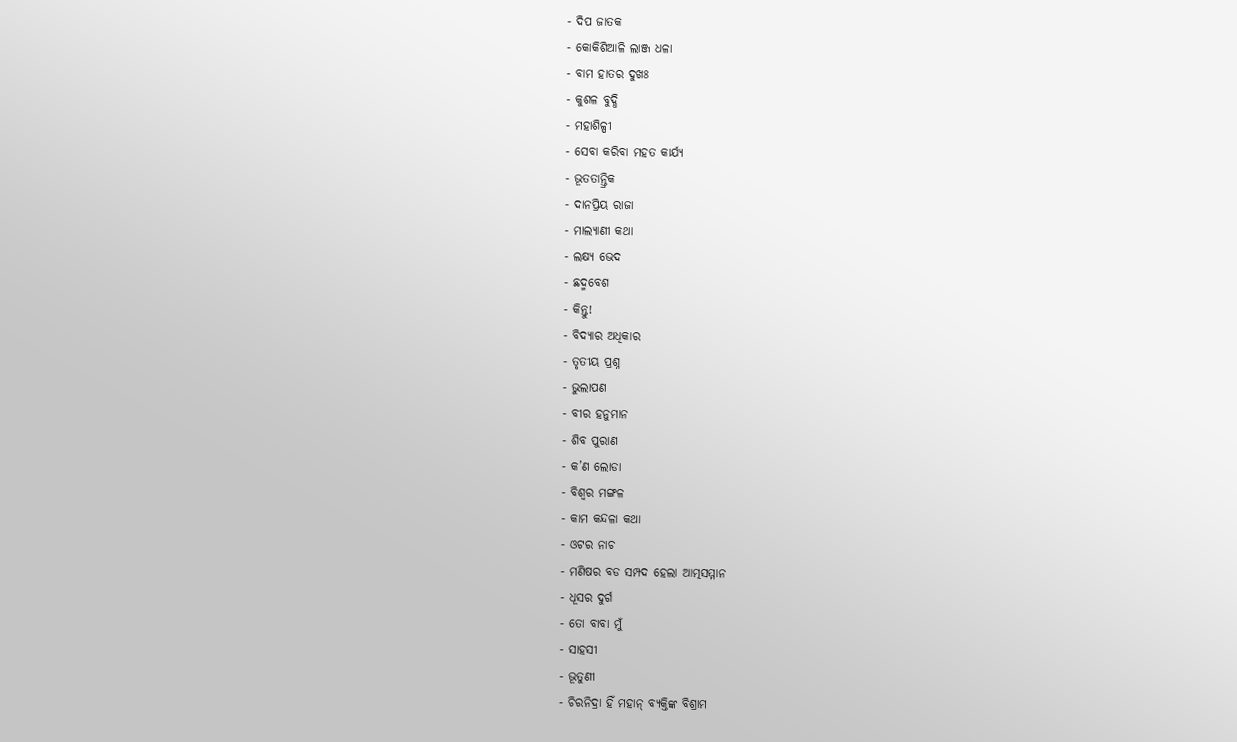- ଦିପ ଜାତକ
- କୋକିଶିଆଳି ଲାଞ୍ଜ ଧଳା
- ବାମ ହାତର ଦୁଖଃ
- କୁଶଳ ବୁଦ୍ଧି
- ମହାଶିଳ୍ପୀ
- ସେବା କରିବା ମହତ କାର୍ଯ୍ୟ
- ଭୂତତାନ୍ତ୍ରିକ
- ଦାନପ୍ରିୟ ରାଜା
- ମାଲ୍ୟାଣୀ କଥା
- ଲକ୍ଷ୍ୟ ଭେଦ
- ଛଦ୍ମବେଶ
- କିନ୍ତୁ!
- ବିଦ୍ୟାର ଅଧିକାର
- ତୃତୀୟ ପ୍ରଶ୍ନ
- ଭୁଲାପଣ
- ବୀର ହନୁମାନ
- ଶିବ ପୁରାଣ
- କ’ଣ ଲୋଡା
- ବିଶ୍ୱର ମଙ୍ଗଳ
- କାମ କନ୍ଦଳା କଥା
- ଓଟର ନାଚ
- ମଣିଷର ବଡ ସମ୍ପଦ ହେଲା ଆତ୍ମସମ୍ମାନ
- ଧୂସର ଦୁର୍ଗ
- ତୋ ବାବା ମୁଁ
- ସାହସୀ
- ଭୂତୁଣୀ
- ଚିରନିଦ୍ରା ହିଁ ମହାନ୍ ବ୍ୟକ୍ତିଙ୍କ ବିଶ୍ରାମ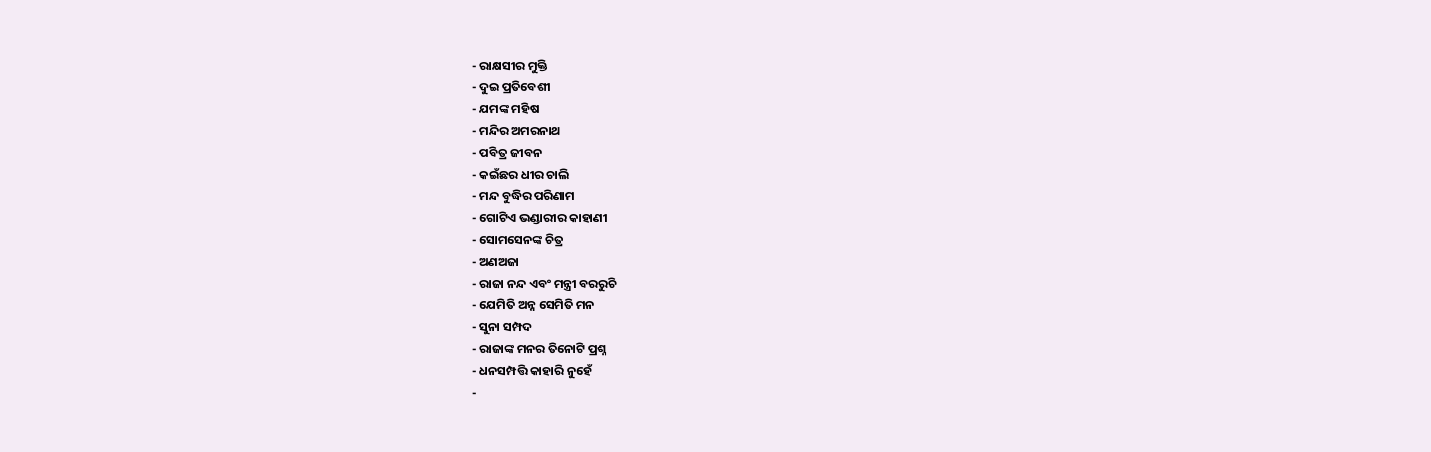- ରାକ୍ଷସୀର ମୁକ୍ତି
- ଦୁଇ ପ୍ରତିବେଶୀ
- ଯମଙ୍କ ମହିଷ
- ମନ୍ଦିର ଅମରନାଥ
- ପବିତ୍ର ଜୀବନ
- କଇଁଛର ଧୀର ଚାଲି
- ମନ୍ଦ ବୁଦ୍ଧିର ପରିଣାମ
- ଗୋଟିଏ ଭଣ୍ଡାରୀର କାହାଣୀ
- ସୋମସେନଙ୍କ ଚିତ୍ର
- ଅଣଅଜା
- ରାଜା ନନ୍ଦ ଏବଂ ମନ୍ତ୍ରୀ ବରରୁଚି
- ଯେମିତି ଅନ୍ନ ସେମିତି ମନ
- ସୁନା ସମ୍ପଦ
- ରାଜାଙ୍କ ମନର ତିନୋଟି ପ୍ରଶ୍ନ
- ଧନସମ୍ପତ୍ତି କାହାରି ନୁହେଁ
-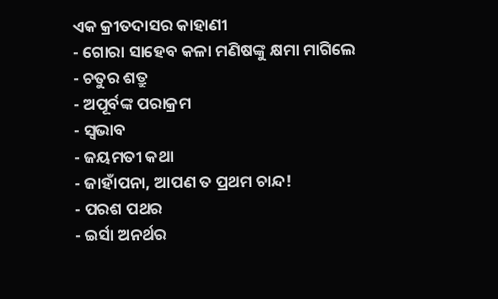ଏକ କ୍ରୀତଦାସର କାହାଣୀ
- ଗୋରା ସାହେବ କଳା ମଣିଷଙ୍କୁ କ୍ଷମା ମାଗିଲେ
- ଚତୁର ଶତ୍ରୁ
- ଅପୂର୍ବଙ୍କ ପରାକ୍ରମ
- ସ୍ୱଭାବ
- ଜୟମତୀ କଥା
- ଜାହାଁପନା, ଆପଣ ତ ପ୍ରଥମ ଚାନ୍ଦ!
- ପରଶ ପଥର
- ଇର୍ସା ଅନର୍ଥର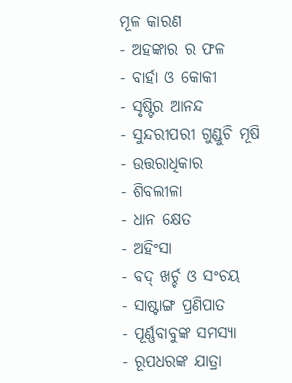ମୂଳ କାରଣ
- ଅହଙ୍କାର ର ଫଳ
- ବାର୍ହା ଓ କୋକୀ
- ସୃଷ୍ଟିର ଆନନ୍ଦ
- ସୁନ୍ଦରୀପରୀ ଗୁଣ୍ଡୁଚି ମୂଷି
- ଉତ୍ତରାଧିକାର
- ଶିବଲୀଳା
- ଧାନ କ୍ଷେତ
- ଅହିଂସା
- ବଦ୍ ଖର୍ଚ୍ଚ ଓ ସଂଚୟ
- ସାଷ୍ଟାଙ୍ଗ ପ୍ରଣିପାତ
- ପୂର୍ଣ୍ଣବାବୁଙ୍କ ସମସ୍ୟା
- ରୂପଧରଙ୍କ ଯାତ୍ରା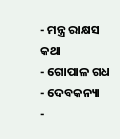- ମନ୍ତ୍ର ରାକ୍ଷସ କଥା
- ଗୋପାଳ ଗଧ
- ଦେବକନ୍ୟା
-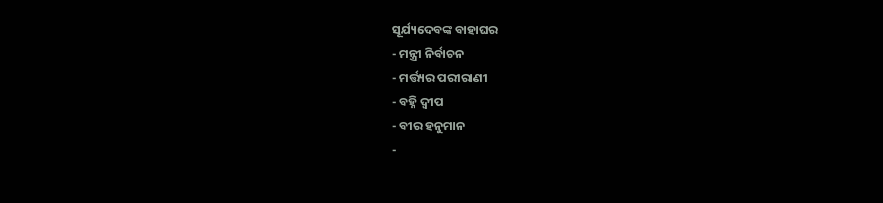ସୂର୍ଯ୍ୟଦେବଙ୍କ ବାହାଘର
- ମନ୍ତ୍ରୀ ନିର୍ବାଚନ
- ମର୍ତ୍ତ୍ୟର ପରୀରାଣୀ
- ବହ୍ନି ଦ୍ୱୀପ
- ବୀର ହନୁମାନ
-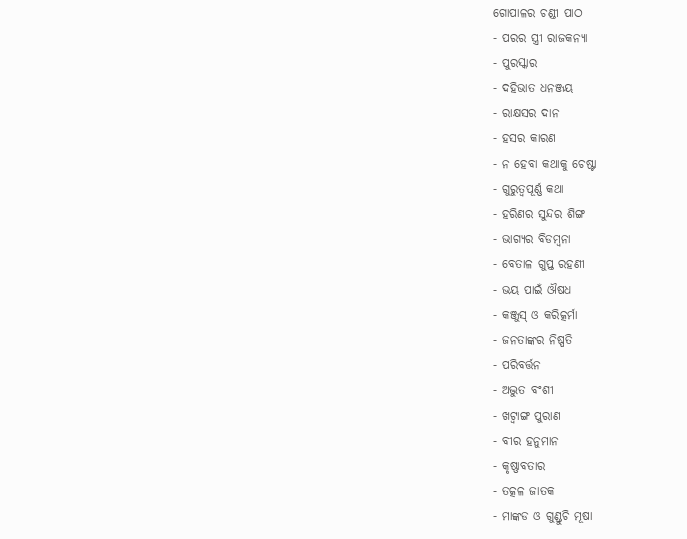ଗୋପାଳର ଚଣ୍ଡୀ ପାଠ
- ପରର ସ୍ତ୍ରୀ ରାଜକନ୍ୟା
- ପୁରସ୍କାର
- ଦହିଭାତ ଧନଞ୍ଜୟ
- ରାକ୍ଷସର ଦାନ
- ହସର କାରଣ
- ନ ହେବା କଥାକୁ ଚେଷ୍ଟା
- ଗୁରୁତ୍ୱପୂର୍ଣ୍ଣ କଥା
- ହରିଣର ସୁନ୍ଦର ଶିଙ୍ଗ
- ଭାଗ୍ୟର ବିଡମ୍ବନା
- ବେତାଳ ଗୁପ୍ତ ରହଣୀ
- ଭୟ ପାଇଁ ଔଷଧ
- କଞ୍ଜୁସ୍ ଓ କରିତ୍କର୍ମା
- ଜନତାଙ୍କର ନିଷ୍ପତି
- ପରିବର୍ତ୍ତନ
- ଅଦ୍ଭୁତ ବଂଶୀ
- ଖଟ୍ୱାଙ୍ଗ ପୁରାଣ
- ବୀର ହନୁମାନ
- କୃଷ୍ଣାବତାର
- ତତ୍କଳ ଜାତକ
- ମାଙ୍କଡ ଓ ଗୁଣ୍ଡୁଚି ମୂଷା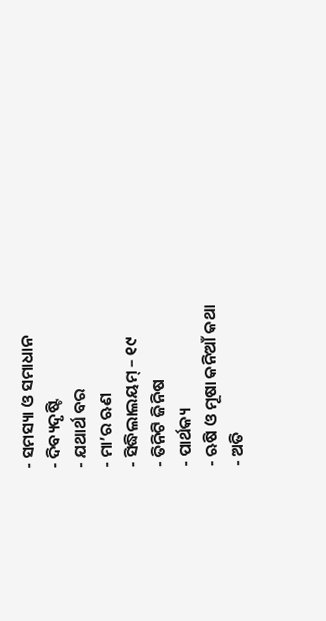- ସମସ୍ୟା ଓ ସମାଧାନ
- ଦିବ୍ୟଦୃଷ୍ଟି
- ଯଥାର୍ଥ ବର
- ମା’ର ଋଣ
- ସିଦ୍ଧିଲାଲୟମ୍ – ୧୯
- ତିନିଟି ଜିନିଷ
- ପାର୍ଥକ୍ୟ
- ଋଷି ଓ ମୂଷା କନିଆଁ କଥା
- ଅତି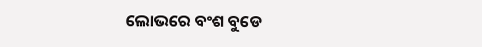ଲୋଭରେ ବଂଶ ବୁଡେ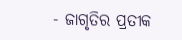- ଜାଗୃତିର ପ୍ରତୀକ